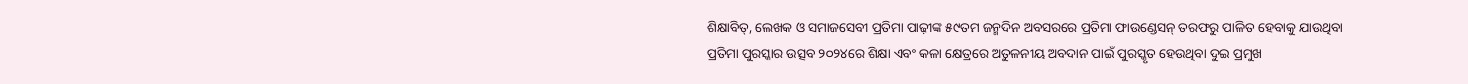ଶିକ୍ଷାବିତ୍, ଲେଖକ ଓ ସମାଜସେବୀ ପ୍ରତିମା ପାଢ଼ୀଙ୍କ ୫୯ତମ ଜନ୍ମଦିନ ଅବସରରେ ପ୍ରତିମା ଫାଉଣ୍ଡେସନ୍ ତରଫରୁ ପାଳିତ ହେବାକୁ ଯାଉଥିବା ପ୍ରତିମା ପୁରସ୍କାର ଉତ୍ସବ ୨୦୨୪ରେ ଶିକ୍ଷା ଏବଂ କଳା କ୍ଷେତ୍ରରେ ଅତୁଳନୀୟ ଅବଦାନ ପାଇଁ ପୁରସ୍କୃତ ହେଉଥିବା ଦୁଇ ପ୍ରମୁଖ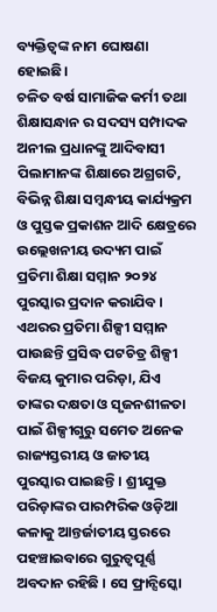ବ୍ୟକ୍ତିତ୍ଵଙ୍କ ନାମ ଘୋଷଣା ହୋଇଛି।
ଚଳିତ ବର୍ଷ ସାମାଜିକ କର୍ମୀ ତଥା ଶିକ୍ଷାସନ୍ଧାନ ର ସଦସ୍ୟ ସମ୍ପାଦକ ଅନୀଲ ପ୍ରଧାନଙ୍କୁ ଆଦିବାସୀ ପିଲାମାନଙ୍କ ଶିକ୍ଷାରେ ଅଗ୍ରଗତି, ବିଭିନ୍ନ ଶିକ୍ଷା ସମ୍ବନ୍ଧୀୟ କାର୍ଯ୍ୟକ୍ରମ ଓ ପୁସ୍ତକ ପ୍ରକାଶନ ଆଦି କ୍ଷେତ୍ରରେ ଉଲ୍ଲେଖନୀୟ ଉଦ୍ୟମ ପାଇଁ ପ୍ରତିମା ଶିକ୍ଷା ସମ୍ମାନ ୨୦୨୪ ପୁରସ୍କାର ପ୍ରଦାନ କରାଯିବ।
ଏଥରର ପ୍ରତିମା ଶିଳ୍ପୀ ସମ୍ମାନ ପାଉଛନ୍ତି ପ୍ରସିଦ୍ଧ ପଟଚିତ୍ର ଶିଳ୍ପୀ ବିଜୟ କୁମାର ପରିଡ଼ା, ଯିଏ ତାଙ୍କର ଦକ୍ଷତା ଓ ସୃଜନଶୀଳତା ପାଇଁ ଶିଳ୍ପୀଗୁରୁ ସମେତ ଅନେକ ରାଜ୍ୟସ୍ତରୀୟ ଓ ଜାତୀୟ ପୁରସ୍କାର ପାଇଛନ୍ତି । ଶ୍ରୀଯୁକ୍ତ ପରିଡ଼ାଙ୍କର ପାରମ୍ପରିକ ଓଡ଼ିଆ କଳାକୁ ଆନ୍ତର୍ଜାତୀୟ ସ୍ତରରେ ପହଞ୍ଚାଇବାରେ ଗୁରୁତ୍ୱପୂର୍ଣ୍ଣ ଅବଦାନ ରହିଛି । ସେ ଫ୍ରାନ୍ସିସ୍କୋ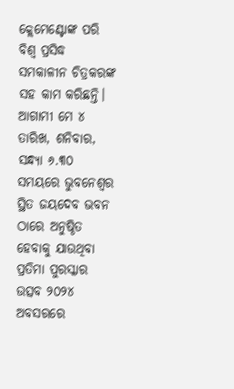କ୍ଲେମେଣ୍ଟୋଙ୍କ ପରି ବିଶ୍ଵ ପ୍ରସିଦ୍ଧ ସମକାଳୀନ ଚିତ୍ରକରଙ୍କ ସହ କାମ କରିଛନ୍ତି।
ଆଗାମୀ ମେ ୪ ତାରିଖ, ଶନିବାର, ସନ୍ଧ୍ୟା ୬.୩୦ ସମୟରେ ଭୁବନେଶ୍ୱର ସ୍ଥିତ ଜୟଦେବ ଭବନ ଠାରେ ଅନୁଷ୍ଠିତ ହେବାକୁ ଯାଉଥିବା ପ୍ରତିମା ପୁରସ୍କାର ଉତ୍ସବ ୨୦୨୪ ଅବସରରେ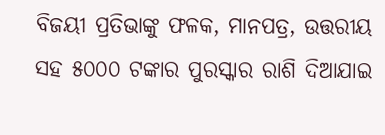ବିଜୟୀ ପ୍ରତିଭାଙ୍କୁ ଫଳକ, ମାନପତ୍ର, ଉତ୍ତରୀୟ ସହ ୫୦୦୦ ଟଙ୍କାର ପୁରସ୍କାର ରାଶି ଦିଆଯାଇ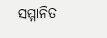ସମ୍ମାନିତ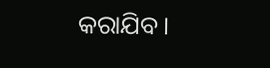କରାଯିବ।